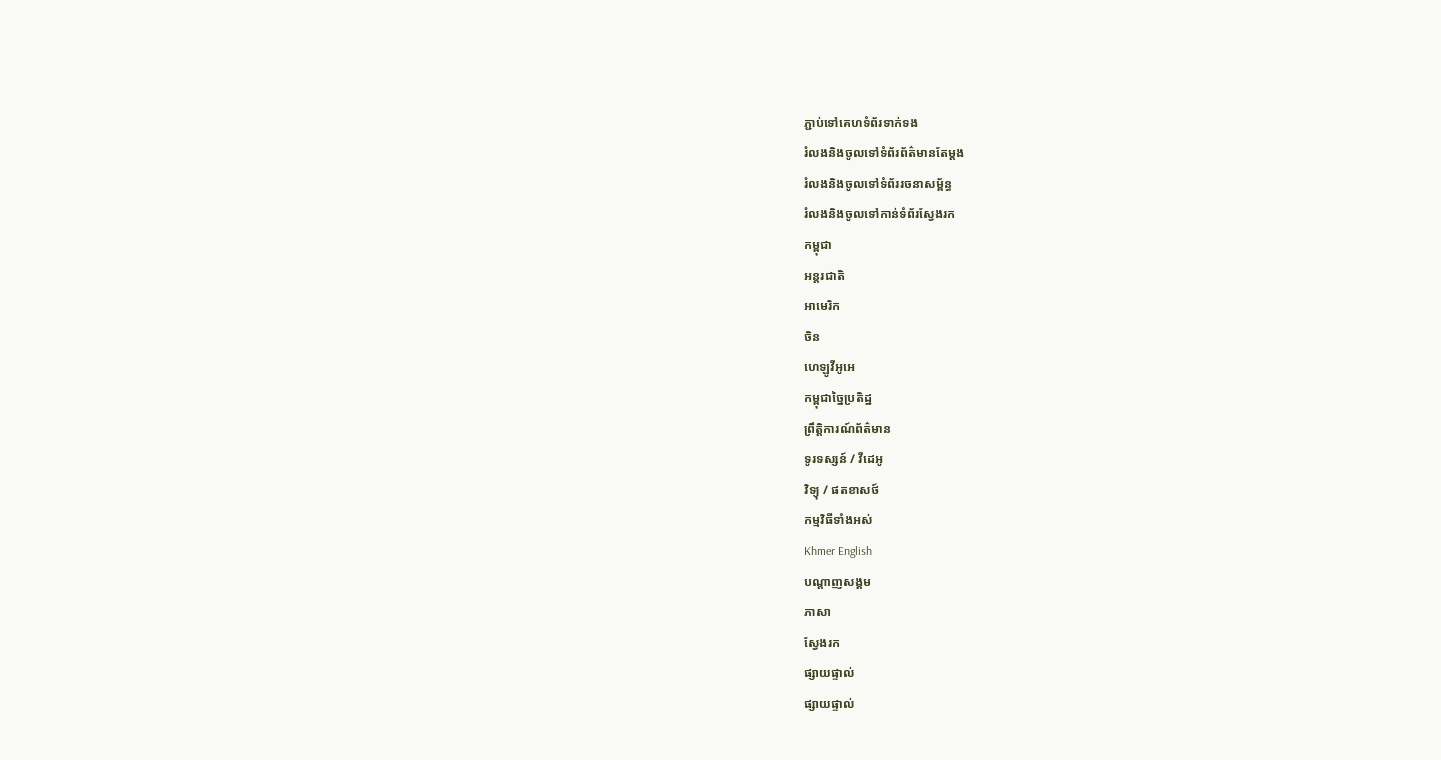ភ្ជាប់ទៅគេហទំព័រទាក់ទង
រំលងនិងចូលទៅទំព័រព័ត៌មានតែម្តង
រំលងនិងចូលទៅទំព័ររចនាសម្ព័ន្ធ
រំលងនិងចូលទៅកាន់ទំព័រស្វែងរក
កម្ពុជា
អន្តរជាតិ
អាមេរិក
ចិន
ហេឡូវីអូអេ
កម្ពុជាច្នៃប្រតិដ្ឋ
ព្រឹត្តិការណ៍ព័ត៌មាន
ទូរទស្សន៍ / វីដេអូ
វិទ្យុ / ផតខាសថ៍
កម្មវិធីទាំងអស់
Khmer English
បណ្តាញសង្គម
ភាសា
ស្វែងរក
ផ្សាយផ្ទាល់
ផ្សាយផ្ទាល់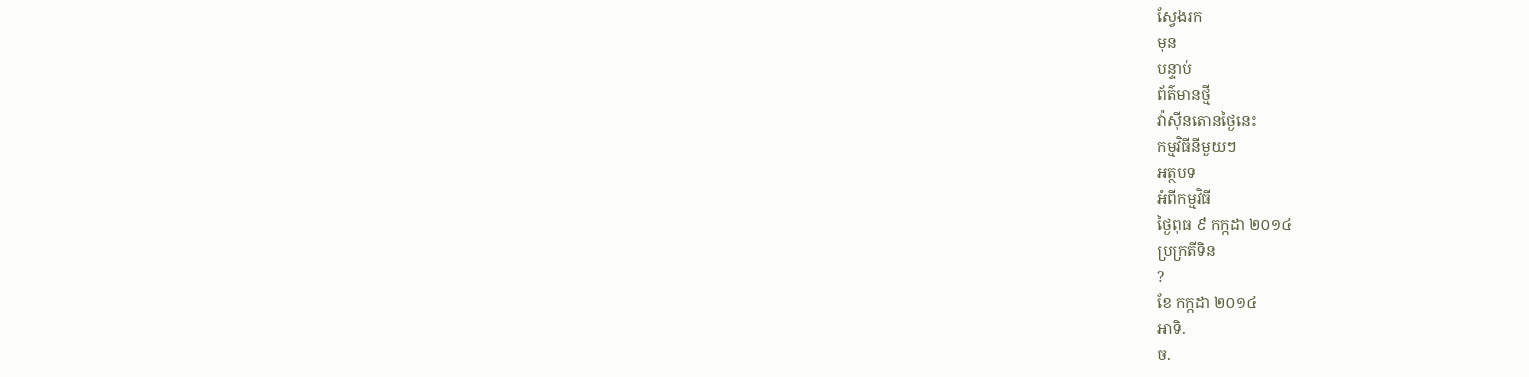ស្វែងរក
មុន
បន្ទាប់
ព័ត៌មានថ្មី
វ៉ាស៊ីនតោនថ្ងៃនេះ
កម្មវិធីនីមួយៗ
អត្ថបទ
អំពីកម្មវិធី
ថ្ងៃពុធ ៩ កក្កដា ២០១៤
ប្រក្រតីទិន
?
ខែ កក្កដា ២០១៤
អាទិ.
ច.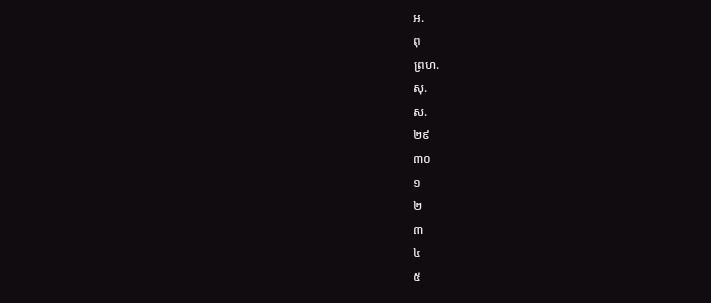អ.
ពុ
ព្រហ.
សុ.
ស.
២៩
៣០
១
២
៣
៤
៥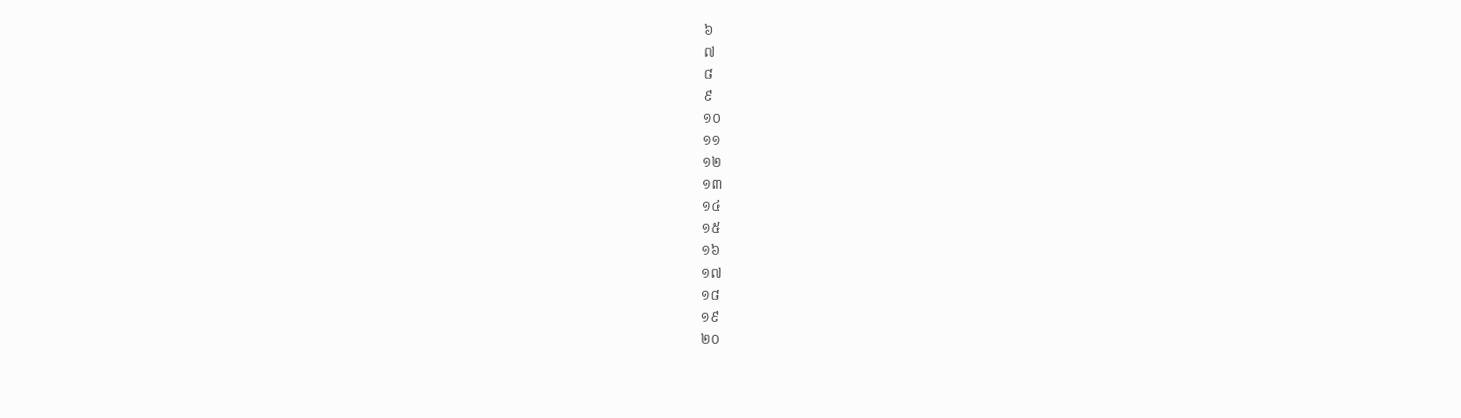៦
៧
៨
៩
១០
១១
១២
១៣
១៤
១៥
១៦
១៧
១៨
១៩
២០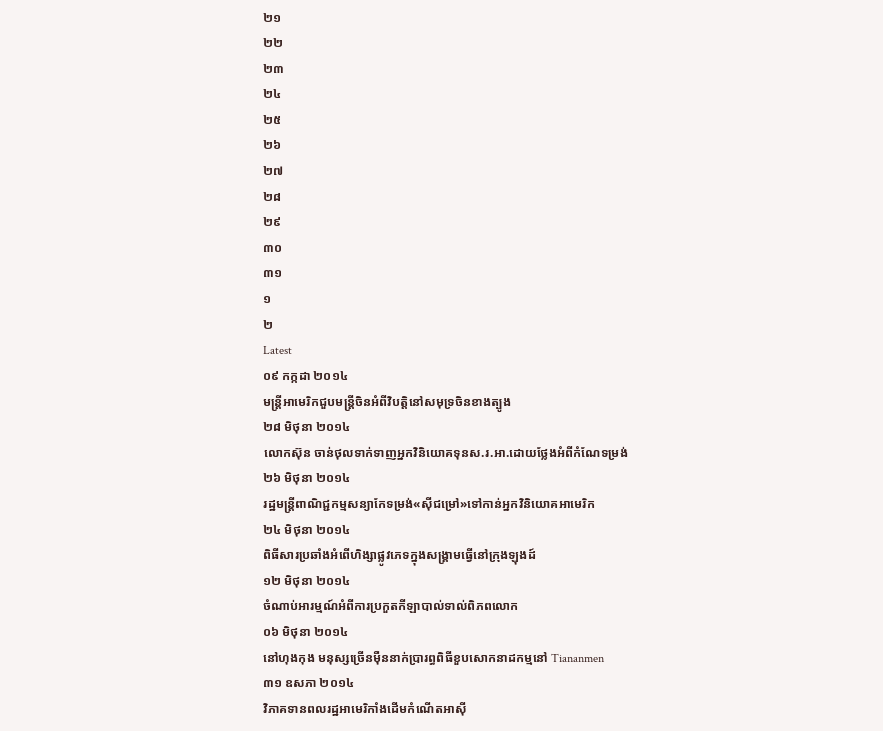២១
២២
២៣
២៤
២៥
២៦
២៧
២៨
២៩
៣០
៣១
១
២
Latest
០៩ កក្កដា ២០១៤
មន្ត្រីអាមេរិកជួបមន្ត្រីចិនអំពីវិបត្តិនៅសមុទ្រចិនខាងត្បូង
២៨ មិថុនា ២០១៤
លោកស៊ុន ចាន់ថុលទាក់ទាញអ្នកវិនិយោគទុនស.រ.អា.ដោយថ្លែងអំពីកំណែទម្រង់
២៦ មិថុនា ២០១៤
រដ្ឋមន្ត្រីពាណិជ្ជកម្មសន្យាកែទម្រង់«ស៊ីជម្រៅ»ទៅកាន់អ្នកវិនិយោគអាមេរិក
២៤ មិថុនា ២០១៤
ពិធីសារប្រឆាំងអំពើហិង្សាផ្លូវភេទក្នុងសង្គ្រាមធ្វើនៅក្រុងឡុងដ៍
១២ មិថុនា ២០១៤
ចំណាប់អារម្មណ៍អំពីការប្រកួតកីឡាបាល់ទាល់ពិភពលោក
០៦ មិថុនា ២០១៤
នៅហុងកុង មនុស្សច្រើនម៉ឺននាក់ប្រារព្ធពិធីខួបសោកនាដកម្មនៅ Tiananmen
៣១ ឧសភា ២០១៤
វិភាគទានពលរដ្ឋអាមេរិកាំងដើមកំណើតអាស៊ី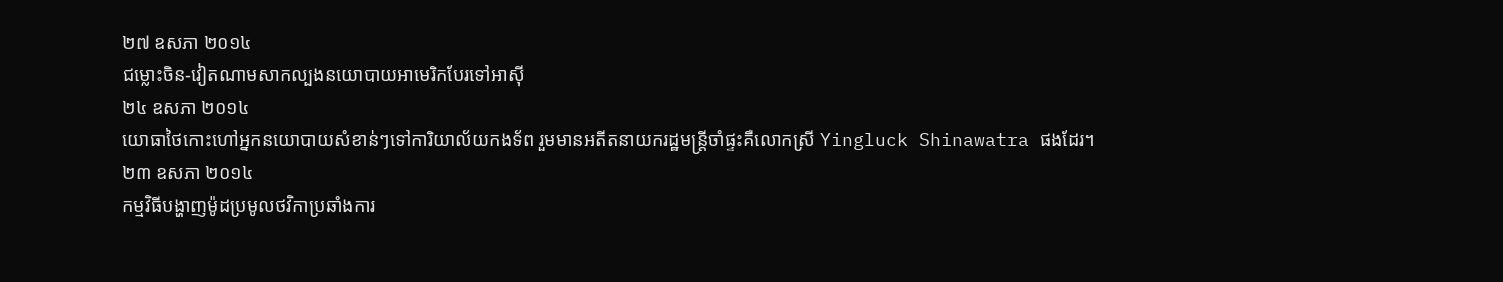២៧ ឧសភា ២០១៤
ជម្លោះចិន-វៀតណាមសាកល្បងនយោបាយអាមេរិកបែរទៅអាស៊ី
២៤ ឧសភា ២០១៤
យោធាថៃកោះហៅអ្នកនយោបាយសំខាន់ៗទៅការិយាល័យកងទ័ព រួមមានអតីតនាយករដ្ឋមន្ត្រីចាំផ្ទះគឺលោកស្រី Yingluck Shinawatra ផងដែរ។
២៣ ឧសភា ២០១៤
កម្មវិធីបង្ហាញម៉ូដប្រមូលថវិកាប្រឆាំងការ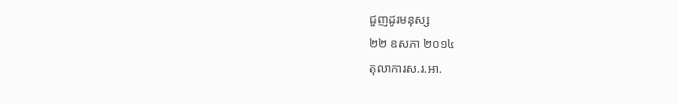ជួញដូរមនុស្ស
២២ ឧសភា ២០១៤
តុលាការស.រ.អា.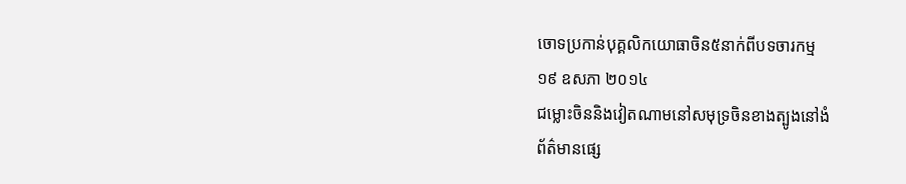ចោទប្រកាន់បុគ្គលិកយោធាចិន៥នាក់ពីបទចារកម្ម
១៩ ឧសភា ២០១៤
ជម្លោះចិននិងវៀតណាមនៅសមុទ្រចិនខាងត្បូងនៅងំ
ព័ត៌មានផ្សេ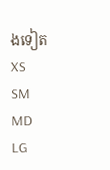ងទៀត
XS
SM
MD
LG